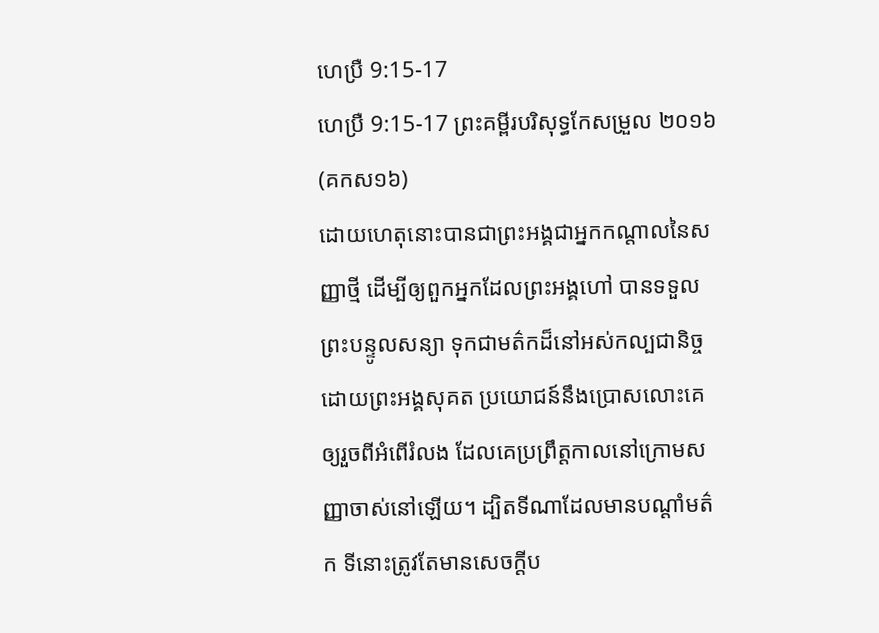ហេប្រឺ 9:15-17
ហេប្រឺ 9:15-17 ព្រះគម្ពីរបរិសុទ្ធកែសម្រួល ២០១៦ (គកស១៦)
ដោយហេតុនោះបានជាព្រះអង្គជាអ្នកកណ្តាលនៃសញ្ញាថ្មី ដើម្បីឲ្យពួកអ្នកដែលព្រះអង្គហៅ បានទទួលព្រះបន្ទូលសន្យា ទុកជាមត៌កដ៏នៅអស់កល្បជានិច្ច ដោយព្រះអង្គសុគត ប្រយោជន៍នឹងប្រោសលោះគេ ឲ្យរួចពីអំពើរំលង ដែលគេប្រព្រឹត្តកាលនៅក្រោមសញ្ញាចាស់នៅឡើយ។ ដ្បិតទីណាដែលមានបណ្ដាំមត៌ក ទីនោះត្រូវតែមានសេចក្ដីប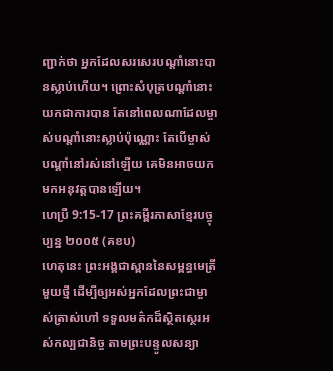ញ្ជាក់ថា អ្នកដែលសរសេរបណ្ដាំនោះបានស្លាប់ហើយ។ ព្រោះសំបុត្របណ្តាំនោះយកជាការបាន តែនៅពេលណាដែលម្ចាស់បណ្ដាំនោះស្លាប់ប៉ុណ្ណោះ តែបើម្ចាស់បណ្ដាំនៅរស់នៅឡើយ គេមិនអាចយកមកអនុវត្តបានឡើយ។
ហេប្រឺ 9:15-17 ព្រះគម្ពីរភាសាខ្មែរបច្ចុប្បន្ន ២០០៥ (គខប)
ហេតុនេះ ព្រះអង្គជាស្ពាននៃសម្ពន្ធមេត្រីមួយថ្មី ដើម្បីឲ្យអស់អ្នកដែលព្រះជាម្ចាស់ត្រាស់ហៅ ទទួលមត៌កដ៏ស្ថិតស្ថេរអស់កល្បជានិច្ច តាមព្រះបន្ទូលសន្យា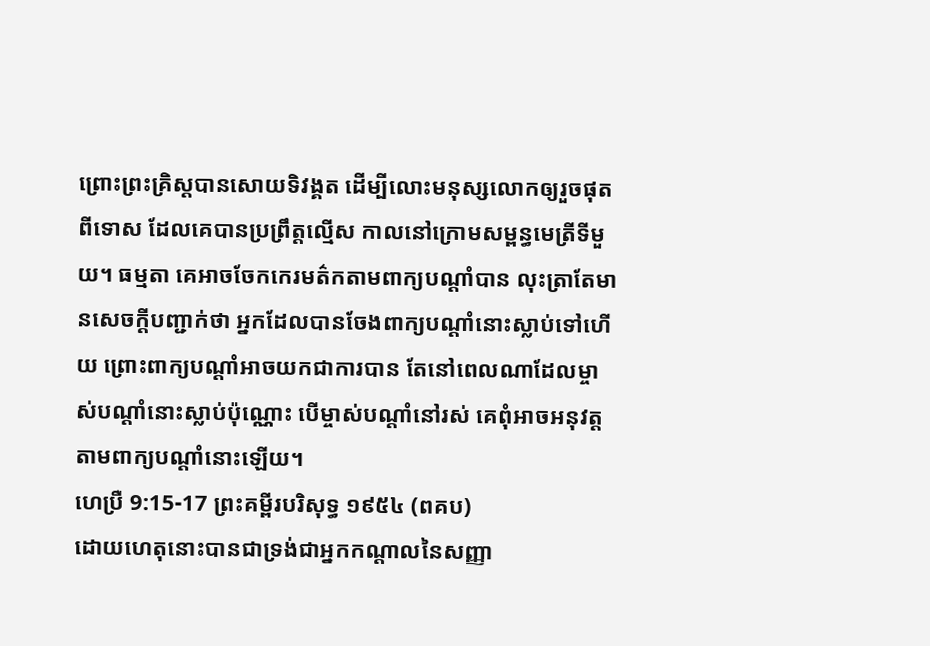ព្រោះព្រះគ្រិស្តបានសោយទិវង្គត ដើម្បីលោះមនុស្សលោកឲ្យរួចផុតពីទោស ដែលគេបានប្រព្រឹត្តល្មើស កាលនៅក្រោមសម្ពន្ធមេត្រីទីមួយ។ ធម្មតា គេអាចចែកកេរមត៌កតាមពាក្យបណ្ដាំបាន លុះត្រាតែមានសេចក្ដីបញ្ជាក់ថា អ្នកដែលបានចែងពាក្យបណ្ដាំនោះស្លាប់ទៅហើយ ព្រោះពាក្យបណ្ដាំអាចយកជាការបាន តែនៅពេលណាដែលម្ចាស់បណ្ដាំនោះស្លាប់ប៉ុណ្ណោះ បើម្ចាស់បណ្ដាំនៅរស់ គេពុំអាចអនុវត្តតាមពាក្យបណ្ដាំនោះឡើយ។
ហេប្រឺ 9:15-17 ព្រះគម្ពីរបរិសុទ្ធ ១៩៥៤ (ពគប)
ដោយហេតុនោះបានជាទ្រង់ជាអ្នកកណ្តាលនៃសញ្ញា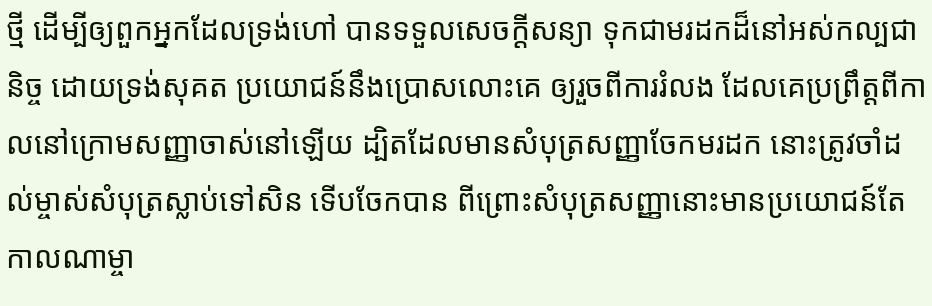ថ្មី ដើម្បីឲ្យពួកអ្នកដែលទ្រង់ហៅ បានទទួលសេចក្ដីសន្យា ទុកជាមរដកដ៏នៅអស់កល្បជានិច្ច ដោយទ្រង់សុគត ប្រយោជន៍នឹងប្រោសលោះគេ ឲ្យរួចពីការរំលង ដែលគេប្រព្រឹត្តពីកាលនៅក្រោមសញ្ញាចាស់នៅឡើយ ដ្បិតដែលមានសំបុត្រសញ្ញាចែកមរដក នោះត្រូវចាំដល់ម្ចាស់សំបុត្រស្លាប់ទៅសិន ទើបចែកបាន ពីព្រោះសំបុត្រសញ្ញានោះមានប្រយោជន៍តែកាលណាម្ចា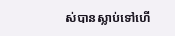ស់បានស្លាប់ទៅហើ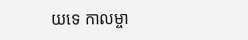យទេ កាលម្ចា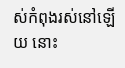ស់កំពុងរស់នៅឡើយ នោះ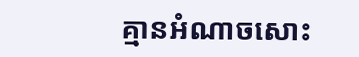គ្មានអំណាចសោះ